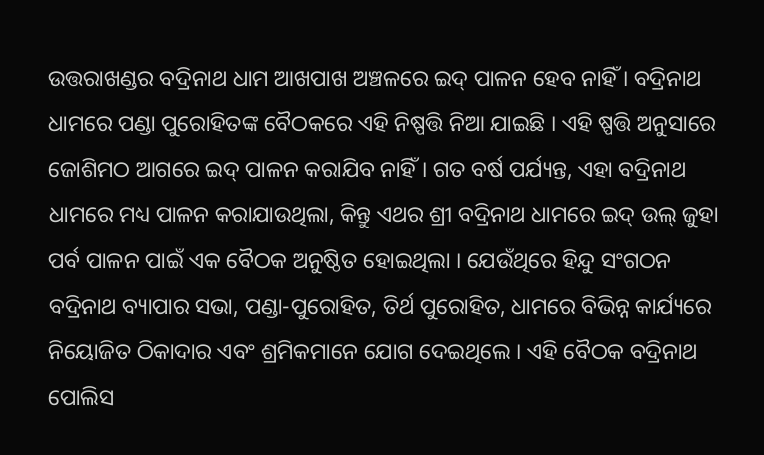ଉତ୍ତରାଖଣ୍ଡର ବଦ୍ରିନାଥ ଧାମ ଆଖପାଖ ଅଞ୍ଚଳରେ ଇଦ୍ ପାଳନ ହେବ ନାହିଁ । ବଦ୍ରିନାଥ ଧାମରେ ପଣ୍ଡା ପୁରୋହିତଙ୍କ ବୈଠକରେ ଏହି ନିଷ୍ପତ୍ତି ନିଆ ଯାଇଛି । ଏହି ଷ୍ପତ୍ତି ଅନୁସାରେ ଜୋଶିମଠ ଆଗରେ ଇଦ୍ ପାଳନ କରାଯିବ ନାହିଁ । ଗତ ବର୍ଷ ପର୍ଯ୍ୟନ୍ତ, ଏହା ବଦ୍ରିନାଥ ଧାମରେ ମଧ୍ୟ ପାଳନ କରାଯାଉଥିଲା, କିନ୍ତୁ ଏଥର ଶ୍ରୀ ବଦ୍ରିନାଥ ଧାମରେ ଇଦ୍ ଉଲ୍ ଜୁହା ପର୍ବ ପାଳନ ପାଇଁ ଏକ ବୈଠକ ଅନୁଷ୍ଠିତ ହୋଇଥିଲା । ଯେଉଁଥିରେ ହିନ୍ଦୁ ସଂଗଠନ ବଦ୍ରିନାଥ ବ୍ୟାପାର ସଭା, ପଣ୍ଡା-ପୁରୋହିତ, ତିର୍ଥ ପୁରୋହିତ, ଧାମରେ ବିଭିନ୍ନ କାର୍ଯ୍ୟରେ ନିୟୋଜିତ ଠିକାଦାର ଏବଂ ଶ୍ରମିକମାନେ ଯୋଗ ଦେଇଥିଲେ । ଏହି ବୈଠକ ବଦ୍ରିନାଥ ପୋଲିସ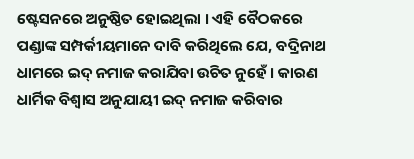ଷ୍ଟେସନରେ ଅନୁଷ୍ଠିତ ହୋଇଥିଲା । ଏହି ବୈଠକରେ ପଣ୍ଡାଙ୍କ ସମ୍ପର୍କୀୟମାନେ ଦାବି କରିଥିଲେ ଯେ, ବଦ୍ରିନାଥ ଧାମରେ ଇଦ୍ ନମାଜ କରାଯିବା ଉଚିତ ନୁହେଁ । କାରଣ ଧାର୍ମିକ ବିଶ୍ୱାସ ଅନୁଯାୟୀ ଇଦ୍ ନମାଜ କରିବାର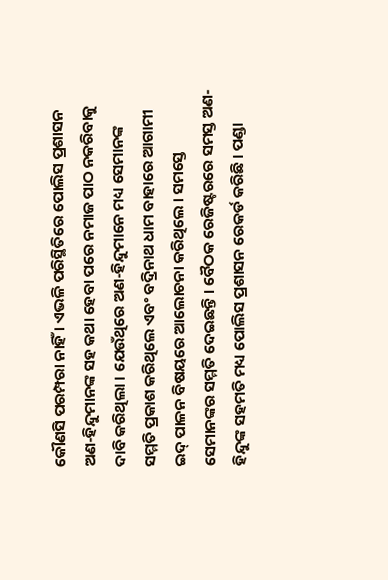କୌଣସି ପରମ୍ପରା ନାହିଁ । ଏଭଳି ପରିସ୍ଥିତିରେ ପୋଲିସ ପ୍ରଶାସନ ଅଣ-ହିନ୍ଦୁମାନଙ୍କ ସହ କଥା ହେବା ପରେ ନମାଜ ପାଠ ନକରିବାକୁ ଦାବି କରିଥିଲା । ଯେଉଁଥିରେ ଅଣ-ହିନ୍ଦୁମାନେ ମଧ୍ୟ ସେମାନଙ୍କ ସମ୍ମତି ପ୍ରକାଶ କରିଥିଲେ ଏବଂ ବଦ୍ରିନାଥ ଧାମ ବାହାରେ ଆଗାମୀ ଇଦ୍ ପାଳନ ବିଷୟରେ ଆଲୋଚନା କରିଥିଲେ । ସମସ୍ତେ ସେମାନଙ୍କର ସମ୍ମତି ଦେଇଛନ୍ତି । ବୈଠକ ରେଜିଷ୍ଟରରେ ସମସ୍ତ ଅଣ-ହିନ୍ଦୁଙ୍କ ସହମତି ମଧ୍ୟ ପୋଲିସ ପ୍ରଶାସନ ରେକର୍ଡ କରିଛି । ପଣ୍ଡା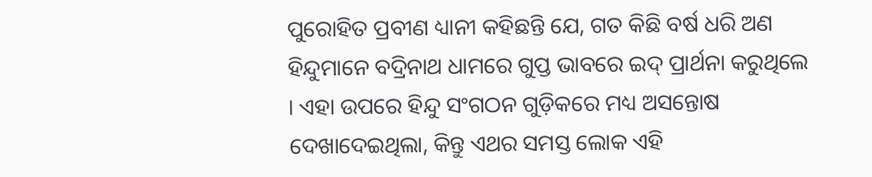ପୁରୋହିତ ପ୍ରବୀଣ ଧ୍ୟାନୀ କହିଛନ୍ତି ଯେ, ଗତ କିଛି ବର୍ଷ ଧରି ଅଣ ହିନ୍ଦୁମାନେ ବଦ୍ରିନାଥ ଧାମରେ ଗୁପ୍ତ ଭାବରେ ଇଦ୍ ପ୍ରାର୍ଥନା କରୁଥିଲେ । ଏହା ଉପରେ ହିନ୍ଦୁ ସଂଗଠନ ଗୁଡ଼ିକରେ ମଧ୍ୟ ଅସନ୍ତୋଷ ଦେଖାଦେଇଥିଲା, କିନ୍ତୁ ଏଥର ସମସ୍ତ ଲୋକ ଏହି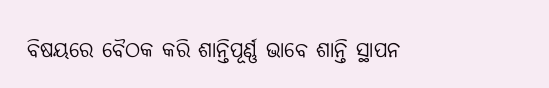ବିଷୟରେ ବୈଠକ କରି ଶାନ୍ତିପୂର୍ଣ୍ଣ ଭାବେ ଶାନ୍ତି ସ୍ଥାପନ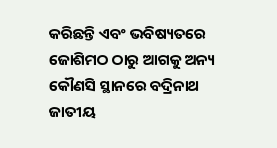କରିଛନ୍ତି ଏବଂ ଭବିଷ୍ୟତରେ ଜୋଶିମଠ ଠାରୁ ଆଗକୁ ଅନ୍ୟ କୌଣସି ସ୍ଥାନରେ ବଦ୍ରିନାଥ ଜାତୀୟ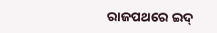ରାଜପଥରେ ଇଦ୍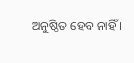ଅନୁଷ୍ଠିତ ହେବ ନାହିଁ ।